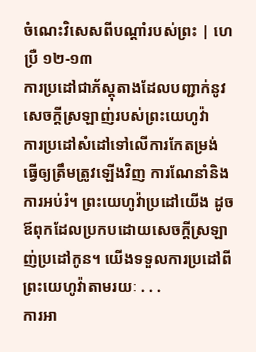ចំណេះវិសេសពីបណ្ដាំរបស់ព្រះ | ហេប្រឺ ១២-១៣
ការប្រដៅជាភ័ស្តុតាងដែលបញ្ជាក់នូវសេចក្ដីស្រឡាញ់របស់ព្រះយេហូវ៉ា
ការប្រដៅសំដៅទៅលើការកែតម្រង់ ធ្វើឲ្យត្រឹមត្រូវឡើងវិញ ការណែនាំនិងការអប់រំ។ ព្រះយេហូវ៉ាប្រដៅយើង ដូចឪពុកដែលប្រកបដោយសេចក្ដីស្រឡាញ់ប្រដៅកូន។ យើងទទួលការប្រដៅពីព្រះយេហូវ៉ាតាមរយៈ . . .
ការអា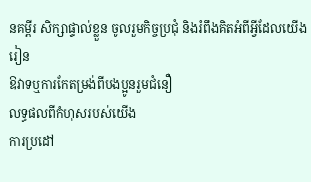នគម្ពីរ សិក្សាផ្ទាល់ខ្លួន ចូលរួមកិច្ចប្រជុំ និងរំពឹងគិតអំពីអ្វីដែលយើងរៀន
ឱវាទឬការកែតម្រង់ពីបងប្អូនរួមជំនឿ
លទ្ធផលពីកំហុសរបស់យើង
ការប្រដៅ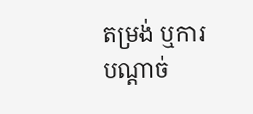តម្រង់ ឬការបណ្ដាច់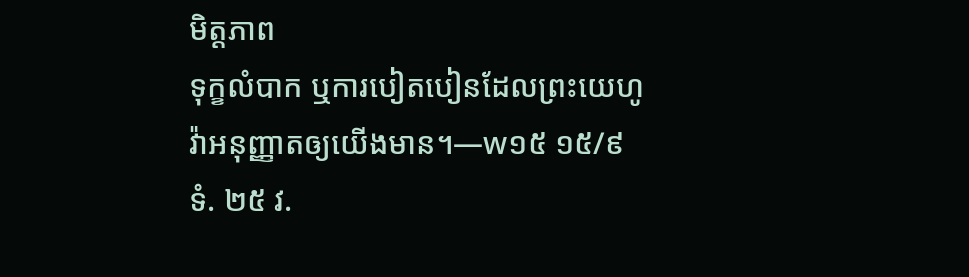មិត្តភាព
ទុក្ខលំបាក ឬការបៀតបៀនដែលព្រះយេហូវ៉ាអនុញ្ញាតឲ្យយើងមាន។—w១៥ ១៥/៩ ទំ. ២៥ វ.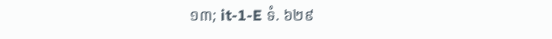១៣; it-1-E ទំ. ៦២៩